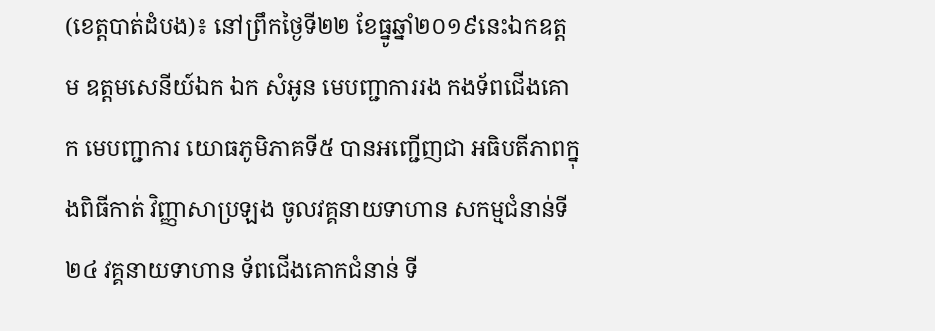(ខេត្តបាត់ដំបង)៖ នៅព្រឹកថ្ងៃទី២២ ខែធ្នូឆ្នាំ២០១៩នេះឯកឧត្តម ឧត្តមសេនីយ៍ឯក ឯក សំអូន មេបញ្ជាការរង កងទ័ពជើងគោក មេបញ្ជាការ យោធភូមិភាគទី៥ បានអញ្ជើញជា អធិបតីភាពក្នុងពិធីកាត់ វិញ្ញាសាប្រឡង ចូលវគ្គនាយទាហាន សកម្មជំនាន់ទី២៤ វគ្គនាយទាហាន ទ័ពជើងគោកជំនាន់ ទី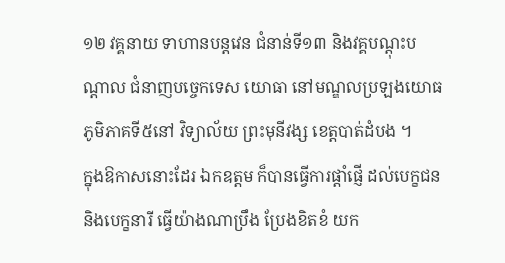១២ វគ្គនាយ ទាហានបន្តវេន ជំនាន់ទី១៣ និងវគ្គបណ្ដុះបណ្ដាល ជំនាញបច្ចេកទេស យោធា នៅមណ្ឌលប្រឡងយោធ ភូមិភាគទី៥នៅ វិទ្យាល័យ ព្រះមុនីវង្ស ខេត្តបាត់ដំបង ។
ក្នុងឱកាសនោះដែរ ឯកឧត្តម ក៏បានធ្វើការផ្ដាំផ្ញើ ដល់បេក្ខជន និងបេក្ខនារី ធ្វើយ៉ាងណាប្រឹង ប្រែងខិតខំ យក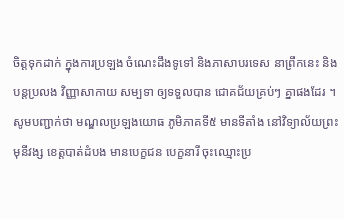ចិត្តទុកដាក់ ក្នុងការប្រឡង ចំណេះដឹងទូទៅ និងភាសាបរទេស នាព្រឹកនេះ និងបន្តប្រលង វិញ្ញាសាកាយ សម្បទា ឲ្យទទួលបាន ជោគជ័យគ្រប់ៗ គ្នាផងដែរ ។
សូមបញ្ជាក់ថា មណ្ឌលប្រឡងយោធ ភូមិភាគទី៥ មានទីតាំង នៅវិទ្យាល័យព្រះមុនីវង្ស ខេត្តបាត់ដំបង មានបេក្ខជន បេក្ខនារី ចុះឈ្មោះប្រ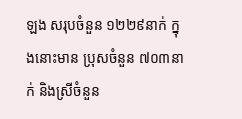ឡង សរុបចំនួន ១២២៩នាក់ ក្នុងនោះមាន ប្រុសចំនួន ៧០៣នាក់ និងស្រីចំនួន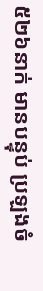៥២៦នាក់ មានបន្ទុប់ ប្រឡងចំ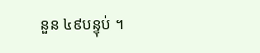នួន ៤៩បន្ទុប់ ។